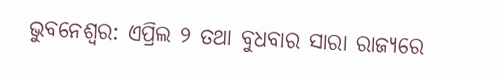ଭୁବନେଶ୍ବର: ଏପ୍ରିଲ ୨ ତଥା ବୁଧବାର ସାରା ରାଜ୍ୟରେ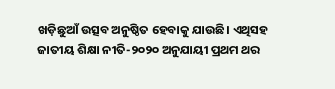ଖଡ଼ିଛୁଆଁ ଉତ୍ସବ ଅନୁଷ୍ଠିତ ହେବାକୁ ଯାଉଛି। ଏଥିସହ ଜାତୀୟ ଶିକ୍ଷା ନୀତି-୨୦୨୦ ଅନୁଯାୟୀ ପ୍ରଥମ ଥର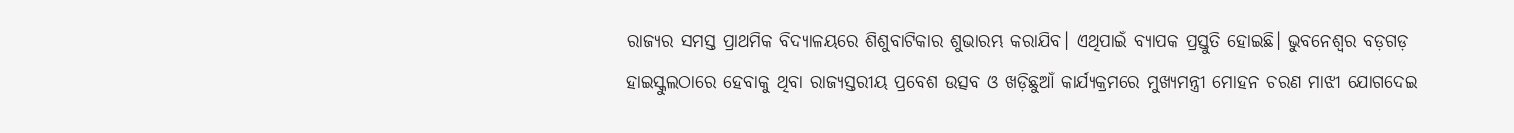ରାଜ୍ୟର ସମସ୍ତ ପ୍ରାଥମିକ ବିଦ୍ୟାଳୟରେ ଶିଶୁବାଟିକାର ଶୁଭାରମ୍ଭ କରାଯିବ। ଏଥିପାଇଁ ବ୍ୟାପକ ପ୍ରସ୍ତୁତି ହୋଇଛି। ଭୁବନେଶ୍ବର ବଡ଼ଗଡ଼ ହାଇସ୍କୁଲଠାରେ ହେବାକୁ ଥିବା ରାଜ୍ୟସ୍ତରୀୟ ପ୍ରବେଶ ଉତ୍ସବ ଓ ଖଡ଼ିଛୁଆଁ କାର୍ଯ୍ୟକ୍ରମରେ ମୁଖ୍ୟମନ୍ତ୍ରୀ ମୋହନ ଚରଣ ମାଝୀ ଯୋଗଦେଇ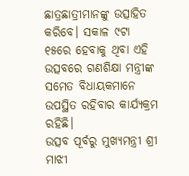ଛାତ୍ରଛାତ୍ରୀମାନଙ୍କୁ ଉତ୍ସାହିତ କରିବେ। ସକାଳ ୯ଟା ୧୫ରେ ହେବାକୁ ଥିବା ଏହି ଉତ୍ସବରେ ଗଣଶିକ୍ଷା ମନ୍ତ୍ରୀଙ୍କ ସମେତ ବିଧାୟକମାନେ ଉପସ୍ଥିତ ରହିବାର କାର୍ଯ୍ୟକ୍ରମ ରହିଛି।
ଉତ୍ସବ ପୂର୍ବରୁ ମୁଖ୍ୟମନ୍ତ୍ରୀ ଶ୍ରୀ ମାଝୀ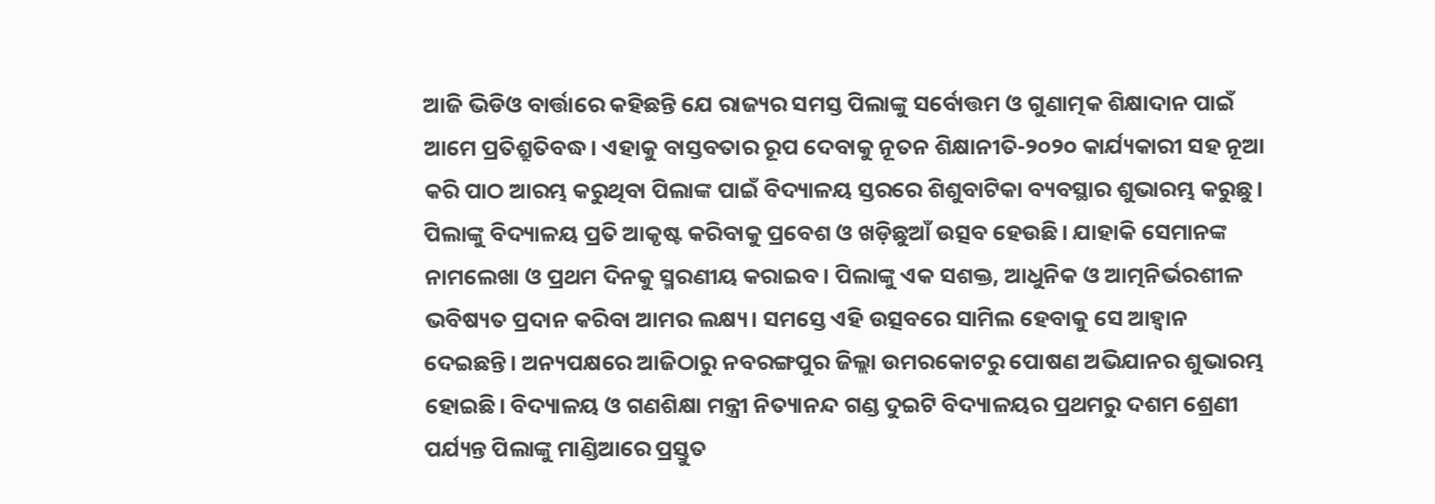ଆଜି ଭିଡିଓ ବାର୍ତ୍ତାରେ କହିଛନ୍ତି ଯେ ରାଜ୍ୟର ସମସ୍ତ ପିଲାଙ୍କୁ ସର୍ବୋତ୍ତମ ଓ ଗୁଣାତ୍ମକ ଶିକ୍ଷାଦାନ ପାଇଁ ଆମେ ପ୍ରତିଶ୍ରୁତିବଦ୍ଧ। ଏହାକୁ ବାସ୍ତବତାର ରୂପ ଦେବାକୁ ନୂତନ ଶିକ୍ଷାନୀତି-୨୦୨୦ କାର୍ଯ୍ୟକାରୀ ସହ ନୂଆ କରି ପାଠ ଆରମ୍ଭ କରୁଥିବା ପିଲାଙ୍କ ପାଇଁ ବିଦ୍ୟାଳୟ ସ୍ତରରେ ଶିଶୁବାଟିକା ବ୍ୟବସ୍ଥାର ଶୁଭାରମ୍ଭ କରୁଛୁ। ପିଲାଙ୍କୁ ବିଦ୍ୟାଳୟ ପ୍ରତି ଆକୃଷ୍ଟ କରିବାକୁ ପ୍ରବେଶ ଓ ଖଡ଼ିଛୁଆଁ ଉତ୍ସବ ହେଉଛି। ଯାହାକି ସେମାନଙ୍କ ନାମଲେଖା ଓ ପ୍ରଥମ ଦିନକୁ ସ୍ମରଣୀୟ କରାଇବ। ପିଲାଙ୍କୁ ଏକ ସଶକ୍ତ, ଆଧୁନିକ ଓ ଆତ୍ମନିର୍ଭରଶୀଳ ଭବିଷ୍ୟତ ପ୍ରଦାନ କରିବା ଆମର ଲକ୍ଷ୍ୟ। ସମସ୍ତେ ଏହି ଉତ୍ସବରେ ସାମିଲ ହେବାକୁ ସେ ଆହ୍ବାନ ଦେଇଛନ୍ତି। ଅନ୍ୟପକ୍ଷରେ ଆଜିଠାରୁ ନବରଙ୍ଗପୁର ଜିଲ୍ଲା ଉମରକୋଟରୁ ପୋଷଣ ଅଭିଯାନର ଶୁଭାରମ୍ଭ ହୋଇଛି। ବିଦ୍ୟାଳୟ ଓ ଗଣଶିକ୍ଷା ମନ୍ତ୍ରୀ ନିତ୍ୟାନନ୍ଦ ଗଣ୍ଡ ଦୁଇଟି ବିଦ୍ୟାଳୟର ପ୍ରଥମରୁ ଦଶମ ଶ୍ରେଣୀ ପର୍ଯ୍ୟନ୍ତ ପିଲାଙ୍କୁ ମାଣ୍ଡିଆରେ ପ୍ରସ୍ତୁତ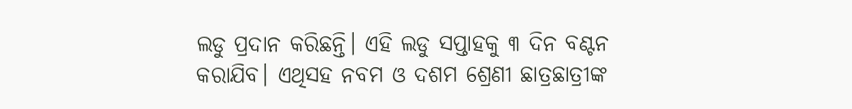ଲଡୁ ପ୍ରଦାନ କରିଛନ୍ତି। ଏହି ଲଡୁ ସପ୍ତାହକୁ ୩ ଦିନ ବଣ୍ଟନ କରାଯିବ। ଏଥିସହ ନବମ ଓ ଦଶମ ଶ୍ରେଣୀ ଛାତ୍ରଛାତ୍ରୀଙ୍କ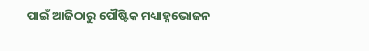ପାଇଁ ଆଜିଠାରୁ ପୌଷ୍ଟିକ ମଧ୍ୟାହ୍ନଭୋଜନ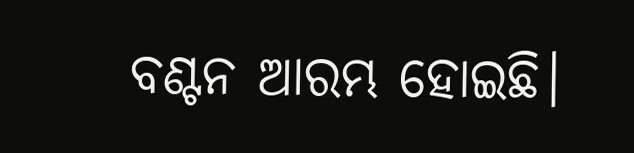ବଣ୍ଟନ ଆରମ୍ଭ ହୋଇଛି।